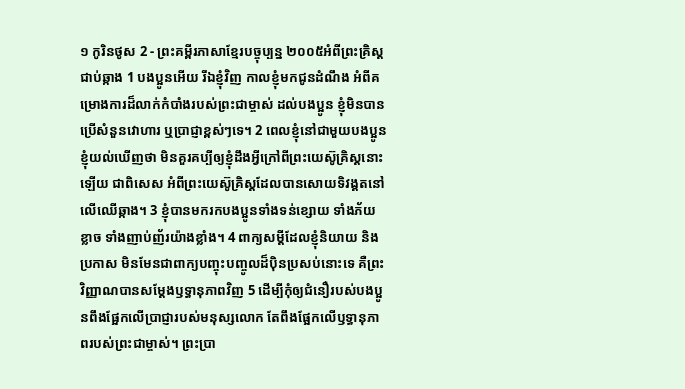១ កូរិនថូស 2 - ព្រះគម្ពីរភាសាខ្មែរបច្ចុប្បន្ន ២០០៥អំពីព្រះគ្រិស្តជាប់ឆ្កាង 1 បងប្អូនអើយ រីឯខ្ញុំវិញ កាលខ្ញុំមកជូនដំណឹង អំពីគម្រោងការដ៏លាក់កំបាំងរបស់ព្រះជាម្ចាស់ ដល់បងប្អូន ខ្ញុំមិនបានប្រើសំនួនវោហារ ឬប្រាជ្ញាខ្ពស់ៗទេ។ 2 ពេលខ្ញុំនៅជាមួយបងប្អូន ខ្ញុំយល់ឃើញថា មិនគួរគប្បីឲ្យខ្ញុំដឹងអ្វីក្រៅពីព្រះយេស៊ូគ្រិស្តនោះឡើយ ជាពិសេស អំពីព្រះយេស៊ូគ្រិស្តដែលបានសោយទិវង្គតនៅលើឈើឆ្កាង។ 3 ខ្ញុំបានមករកបងប្អូនទាំងទន់ខ្សោយ ទាំងភ័យខ្លាច ទាំងញាប់ញ័រយ៉ាងខ្លាំង។ 4 ពាក្យសម្ដីដែលខ្ញុំនិយាយ និងប្រកាស មិនមែនជាពាក្យបញ្ចុះបញ្ចូលដ៏ប៉ិនប្រសប់នោះទេ គឺព្រះវិញ្ញាណបានសម្តែងឫទ្ធានុភាពវិញ 5 ដើម្បីកុំឲ្យជំនឿរបស់បងប្អូនពឹងផ្អែកលើប្រាជ្ញារបស់មនុស្សលោក តែពឹងផ្អែកលើឫទ្ធានុភាពរបស់ព្រះជាម្ចាស់។ ព្រះប្រា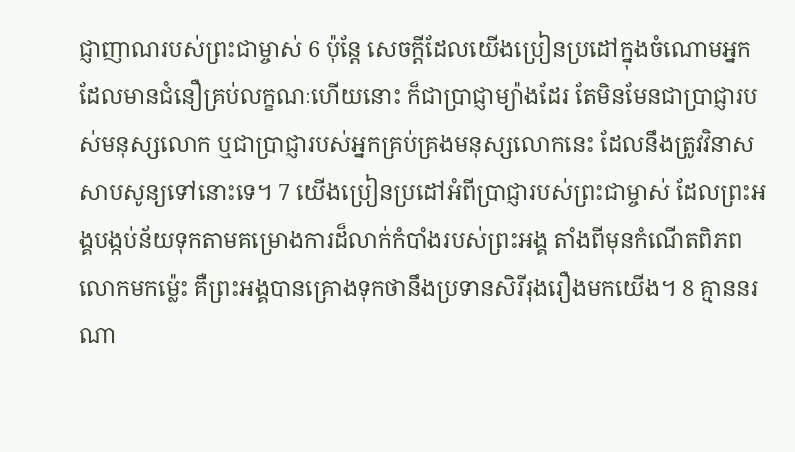ជ្ញាញាណរបស់ព្រះជាម្ចាស់ 6 ប៉ុន្តែ សេចក្ដីដែលយើងប្រៀនប្រដៅក្នុងចំណោមអ្នកដែលមានជំនឿគ្រប់លក្ខណៈហើយនោះ ក៏ជាប្រាជ្ញាម្យ៉ាងដែរ តែមិនមែនជាប្រាជ្ញារបស់មនុស្សលោក ឬជាប្រាជ្ញារបស់អ្នកគ្រប់គ្រងមនុស្សលោកនេះ ដែលនឹងត្រូវវិនាសសាបសូន្យទៅនោះទេ។ 7 យើងប្រៀនប្រដៅអំពីប្រាជ្ញារបស់ព្រះជាម្ចាស់ ដែលព្រះអង្គបង្កប់ន័យទុកតាមគម្រោងការដ៏លាក់កំបាំងរបស់ព្រះអង្គ តាំងពីមុនកំណើតពិភពលោកមកម៉្លេះ គឺព្រះអង្គបានគ្រោងទុកថានឹងប្រទានសិរីរុងរឿងមកយើង។ 8 គ្មាននរណា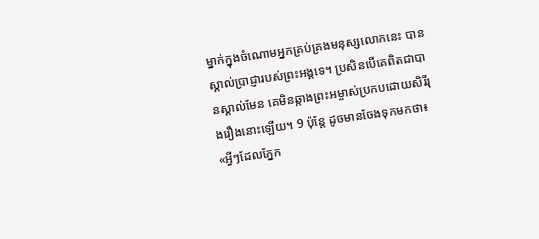ម្នាក់ក្នុងចំណោមអ្នកគ្រប់គ្រងមនុស្សលោកនេះ បានស្គាល់ប្រាជ្ញារបស់ព្រះអង្គទេ។ ប្រសិនបើគេពិតជាបានស្គាល់មែន គេមិនឆ្កាងព្រះអម្ចាស់ប្រកបដោយសិរីរុងរឿងនោះឡើយ។ 9 ប៉ុន្តែ ដូចមានចែងទុកមកថា៖ «អ្វីៗដែលភ្នែក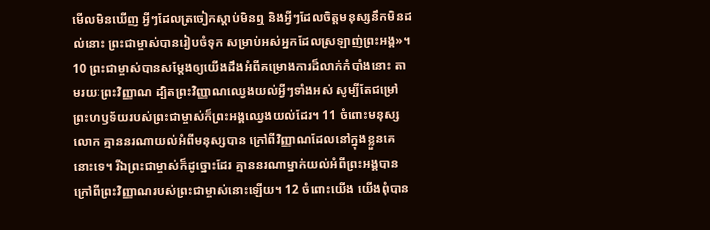មើលមិនឃើញ អ្វីៗដែលត្រចៀកស្ដាប់មិនឮ និងអ្វីៗដែលចិត្តមនុស្សនឹកមិនដល់នោះ ព្រះជាម្ចាស់បានរៀបចំទុក សម្រាប់អស់អ្នកដែលស្រឡាញ់ព្រះអង្គ»។ 10 ព្រះជាម្ចាស់បានសម្តែងឲ្យយើងដឹងអំពីគម្រោងការដ៏លាក់កំបាំងនោះ តាមរយៈព្រះវិញ្ញាណ ដ្បិតព្រះវិញ្ញាណឈ្វេងយល់អ្វីៗទាំងអស់ សូម្បីតែជម្រៅព្រះហឫទ័យរបស់ព្រះជាម្ចាស់ក៏ព្រះអង្គឈ្វេងយល់ដែរ។ 11 ចំពោះមនុស្សលោក គ្មាននរណាយល់អំពីមនុស្សបាន ក្រៅពីវិញ្ញាណដែលនៅក្នុងខ្លួនគេនោះទេ។ រីឯព្រះជាម្ចាស់ក៏ដូច្នោះដែរ គ្មាននរណាម្នាក់យល់អំពីព្រះអង្គបាន ក្រៅពីព្រះវិញ្ញាណរបស់ព្រះជាម្ចាស់នោះឡើយ។ 12 ចំពោះយើង យើងពុំបាន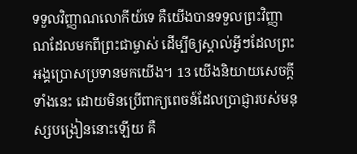ទទួលវិញ្ញាណលោកីយ៍ទេ គឺយើងបានទទួលព្រះវិញ្ញាណដែលមកពីព្រះជាម្ចាស់ ដើម្បីឲ្យស្គាល់អ្វីៗដែលព្រះអង្គប្រោសប្រទានមកយើង។ 13 យើងនិយាយសេចក្ដីទាំងនេះ ដោយមិនប្រើពាក្យពេចន៍ដែលប្រាជ្ញារបស់មនុស្សបង្រៀននោះឡើយ គឺ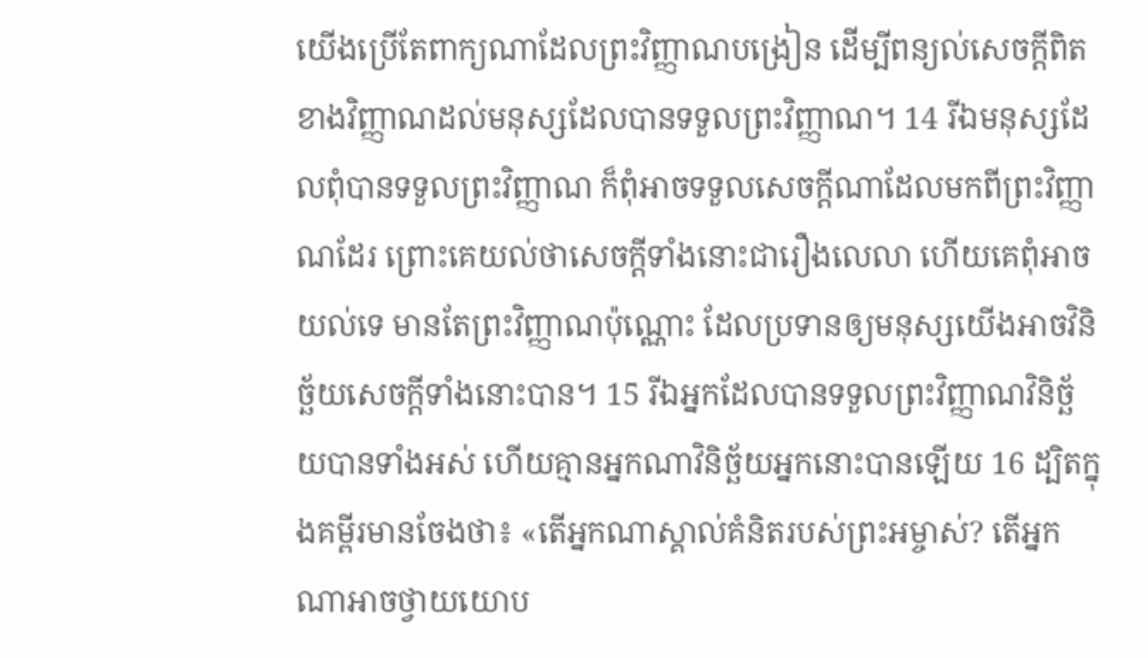យើងប្រើតែពាក្យណាដែលព្រះវិញ្ញាណបង្រៀន ដើម្បីពន្យល់សេចក្ដីពិតខាងវិញ្ញាណដល់មនុស្សដែលបានទទួលព្រះវិញ្ញាណ។ 14 រីឯមនុស្សដែលពុំបានទទួលព្រះវិញ្ញាណ ក៏ពុំអាចទទួលសេចក្ដីណាដែលមកពីព្រះវិញ្ញាណដែរ ព្រោះគេយល់ថាសេចក្ដីទាំងនោះជារឿងលេលា ហើយគេពុំអាចយល់ទេ មានតែព្រះវិញ្ញាណប៉ុណ្ណោះ ដែលប្រទានឲ្យមនុស្សយើងអាចវិនិច្ឆ័យសេចក្ដីទាំងនោះបាន។ 15 រីឯអ្នកដែលបានទទួលព្រះវិញ្ញាណវិនិច្ឆ័យបានទាំងអស់ ហើយគ្មានអ្នកណាវិនិច្ឆ័យអ្នកនោះបានឡើយ 16 ដ្បិតក្នុងគម្ពីរមានចែងថា៖ «តើអ្នកណាស្គាល់គំនិតរបស់ព្រះអម្ចាស់? តើអ្នកណាអាចថ្វាយយោប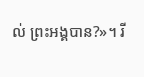ល់ ព្រះអង្គបាន?»។ រី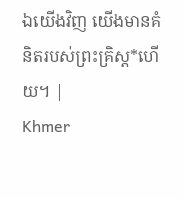ឯយើងវិញ យើងមានគំនិតរបស់ព្រះគ្រិស្ត*ហើយ។ |
Khmer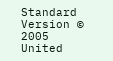Standard Version © 2005 United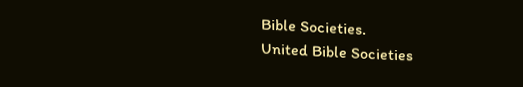Bible Societies.
United Bible Societies